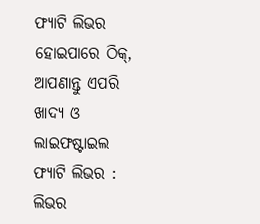ଫ୍ୟାଟି ଲିଭର ହୋଇପାରେ ଠିକ୍, ଆପଣାନ୍ତୁ ଏପରି ଖାଦ୍ୟ ଓ ଲାଇଫଷ୍ଟାଇଲ
ଫ୍ୟାଟି ଲିଭର : ଲିଭର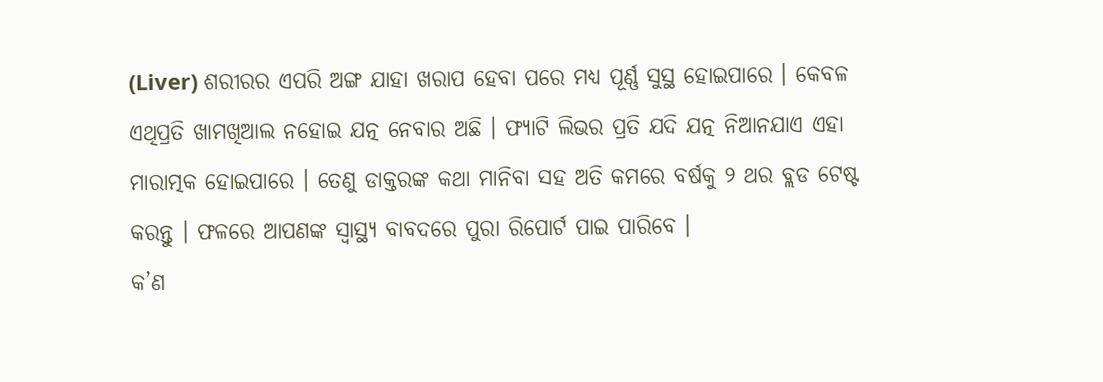(Liver) ଶରୀରର ଏପରି ଅଙ୍ଗ ଯାହା ଖରାପ ହେବା ପରେ ମଧ୍ୟ ପୂର୍ଣ୍ଣ ସୁସ୍ଥ ହୋଇପାରେ । କେବଳ ଏଥିପ୍ରତି ଖାମଖିଆଲ ନହୋଇ ଯତ୍ନ ନେବାର ଅଛି । ଫ୍ୟାଟି ଲିଭର ପ୍ରତି ଯଦି ଯତ୍ନ ନିଆନଯାଏ ଏହା ମାରାତ୍ମକ ହୋଇପାରେ । ତେଣୁ ଡାକ୍ତରଙ୍କ କଥା ମାନିବା ସହ ଅତି କମରେ ବର୍ଷକୁ ୨ ଥର ବ୍ଲଡ ଟେଷ୍ଟ କରନ୍ତୁ । ଫଳରେ ଆପଣଙ୍କ ସ୍ୱାସ୍ଥ୍ୟ ବାବଦରେ ପୁରା ରିପୋର୍ଟ ପାଇ ପାରିବେ ।
କ’ଣ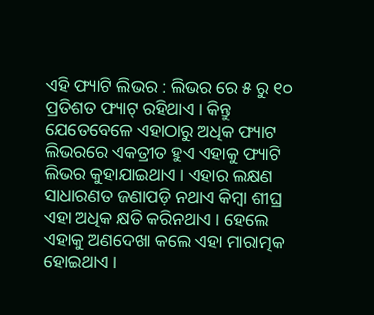ଏହି ଫ୍ୟାଟି ଲିଭର : ଲିଭର ରେ ୫ ରୁ ୧୦ ପ୍ରତିଶତ ଫ୍ୟାଟ୍ ରହିଥାଏ । କିନ୍ତୁ ଯେତେବେଳେ ଏହାଠାରୁ ଅଧିକ ଫ୍ୟାଟ ଲିଭରରେ ଏକତ୍ରୀତ ହୁଏ ଏହାକୁ ଫ୍ୟାଟି ଲିଭର କୁହାଯାଇଥାଏ । ଏହାର ଲକ୍ଷଣ ସାଧାରଣତ ଜଣାପଡ଼ି ନଥାଏ କିମ୍ବା ଶୀଘ୍ର ଏହା ଅଧିକ କ୍ଷତି କରିନଥାଏ । ହେଲେ ଏହାକୁ ଅଣଦେଖା କଲେ ଏହା ମାରାତ୍ମକ ହୋଇଥାଏ ।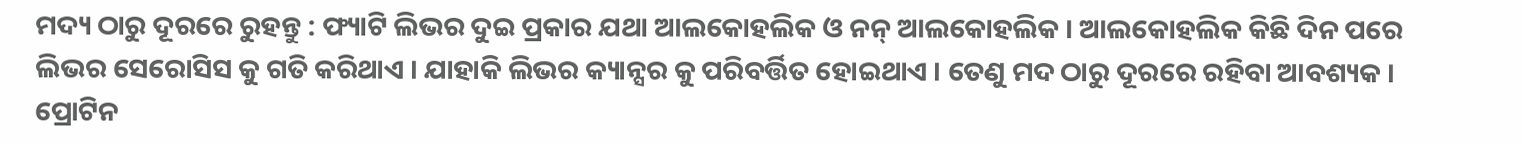ମଦ୍ୟ ଠାରୁ ଦୂରରେ ରୁହନ୍ତୁ : ଫ୍ୟାଟି ଲିଭର ଦୁଇ ପ୍ରକାର ଯଥା ଆଲକୋହଲିକ ଓ ନନ୍ ଆଲକୋହଲିକ । ଆଲକୋହଲିକ କିଛି ଦିନ ପରେ ଲିଭର ସେରୋସିସ କୁ ଗତି କରିଥାଏ । ଯାହାକି ଲିଭର କ୍ୟାନ୍ସର କୁ ପରିବର୍ତ୍ତିତ ହୋଇଥାଏ । ତେଣୁ ମଦ ଠାରୁ ଦୂରରେ ରହିବା ଆବଶ୍ୟକ ।
ପ୍ରୋଟିନ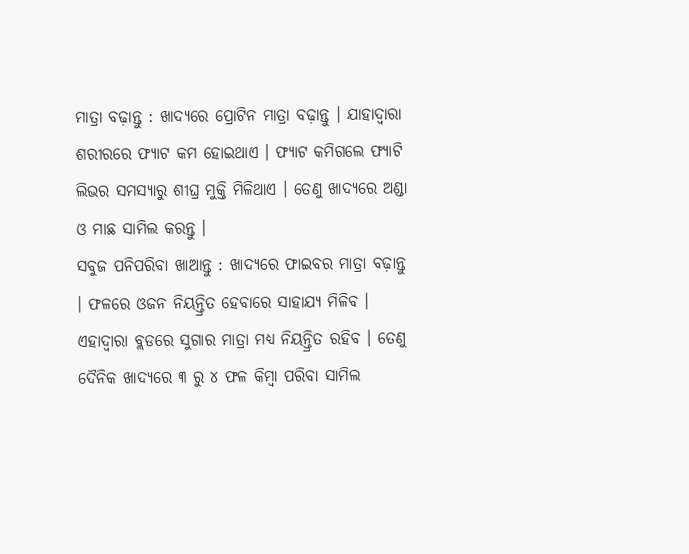ମାତ୍ରା ବଢ଼ାନ୍ତୁ : ଖାଦ୍ୟରେ ପ୍ରୋଟିନ ମାତ୍ରା ବଢ଼ାନ୍ତୁ । ଯାହାଦ୍ୱାରା ଶରୀରରେ ଫ୍ୟାଟ କମ ହୋଇଥାଏ । ଫ୍ୟାଟ କମିଗଲେ ଫ୍ୟାଟି ଲିଭର ସମସ୍ୟାରୁ ଶୀଘ୍ର ମୁକ୍ତି ମିଳିଥାଏ । ତେଣୁ ଖାଦ୍ୟରେ ଅଣ୍ଡା ଓ ମାଛ ସାମିଲ କରନ୍ତୁ ।
ସବୁଜ ପନିପରିବା ଖାଆନ୍ତୁ : ଖାଦ୍ୟରେ ଫାଇବର ମାତ୍ରା ବଢ଼ାନ୍ତୁ । ଫଳରେ ଓଜନ ନିୟନ୍ତ୍ରିତ ହେବାରେ ସାହାଯ୍ୟ ମିଳିବ । ଏହାଦ୍ୱାରା ବ୍ଲଡରେ ସୁଗାର ମାତ୍ରା ମଧ୍ୟ ନିୟନ୍ତ୍ରିତ ରହିବ । ତେଣୁ ଦୈନିକ ଖାଦ୍ୟରେ ୩ ରୁ ୪ ଫଳ କିମ୍ବା ପରିବା ସାମିଲ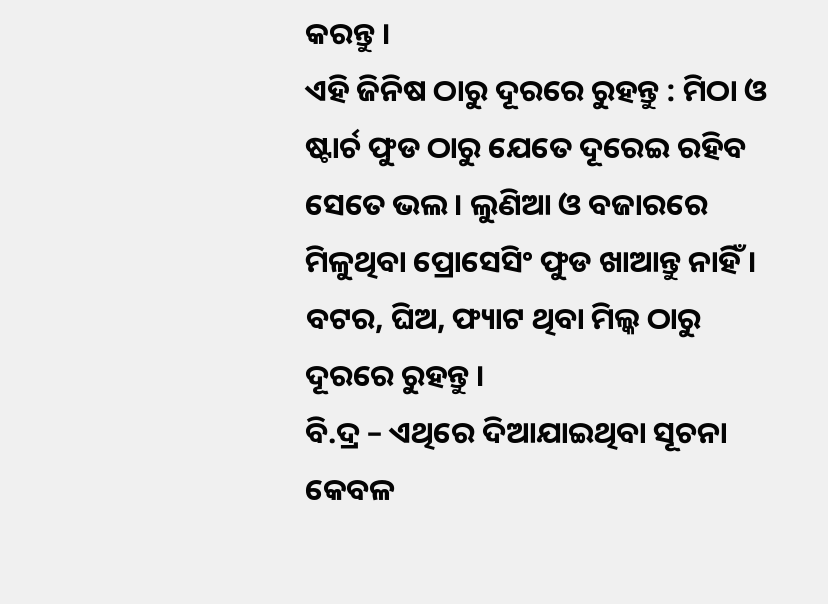କରନ୍ତୁ ।
ଏହି ଜିନିଷ ଠାରୁ ଦୂରରେ ରୁହନ୍ତୁ : ମିଠା ଓ ଷ୍ଟାର୍ଚ ଫୁଡ ଠାରୁ ଯେତେ ଦୂରେଇ ରହିବ ସେତେ ଭଲ । ଲୁଣିଆ ଓ ବଜାରରେ ମିଳୁଥିବା ପ୍ରୋସେସିଂ ଫୁଡ ଖାଆନ୍ତୁ ନାହିଁ । ବଟର, ଘିଅ, ଫ୍ୟାଟ ଥିବା ମିଲ୍କ ଠାରୁ ଦୂରରେ ରୁହନ୍ତୁ ।
ବି.ଦ୍ର – ଏଥିରେ ଦିଆଯାଇଥିବା ସୂଚନା କେବଳ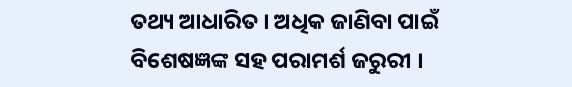ତଥ୍ୟ ଆଧାରିତ । ଅଧିକ ଜାଣିବା ପାଇଁ ବିଶେଷଜ୍ଞଙ୍କ ସହ ପରାମର୍ଶ ଜରୁରୀ ।